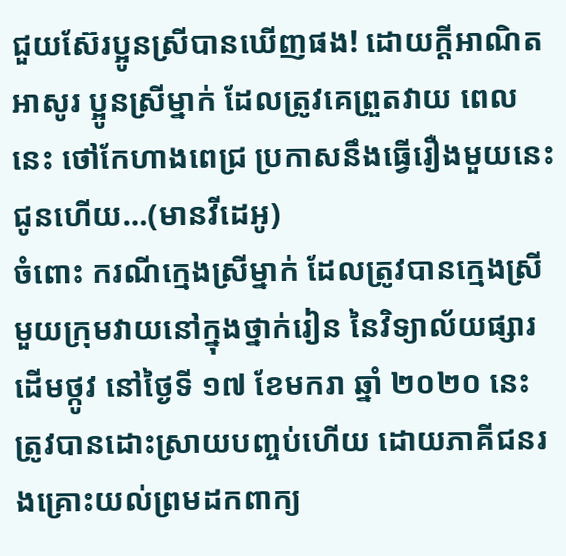ជួយស៊ែរប្អូនស្រីបានឃើញផង! ដោយក្តីអាណិតអាសូរ ប្អូនស្រីម្នាក់ ដែលត្រូវគេព្រួតវាយ ពេលនេះ ថៅកែហាងពេជ្រ ប្រកាសនឹងធ្វើរឿងមួយនេះជូនហើយ…(មានវីដេអូ)
ចំពោះ ករណីក្មេងស្រីម្នាក់ ដែលត្រូវបានក្មេងស្រីមួយក្រុមវាយនៅក្នុងថ្នាក់រៀន នៃវិទ្យាល័យផ្សារដេីមថ្កូវ នៅថ្ងៃទី ១៧ ខែមករា ឆ្នាំ ២០២០ នេះ ត្រូវបានដោះស្រាយបញ្ចប់ហើយ ដោយភាគីជនរងគ្រោះយល់ព្រមដកពាក្យ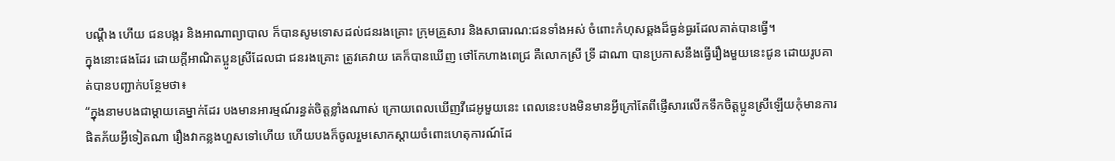បណ្តឹង ហើយ ជនបង្ករ និងអាណាព្យាបាល ក៏បានសូមទោសដល់ជនរងគ្រោះ ក្រុមគ្រួសារ និងសាធារណ:ជនទាំងអស់ ចំពោះកំហុសឆ្គងដ៏ធ្ងន់ធ្ងរដែលគាត់បានធ្វេី។
ក្នុងនោះផងដែរ ដោយក្តីអាណិតប្អូនស្រីដែលជា ជនរងគ្រោះ ត្រូវគេវាយ គេក៏បានឃើញ ថៅកែហាងពេជ្រ គឺលោកស្រី ទ្រី ដាណា បានប្រកាសនឹងធ្វើរឿងមួយនេះជូន ដោយរូបគាត់បានបញ្ជាក់បន្ថែមថា៖
“ក្នុងនាមបងជាម្ដាយគេម្នាក់ដែរ បងមានអារម្មណ៍រន្ធត់ចិត្តខ្លាំងណាស់ ក្រោយពេលឃើញវីដេអូមួយនេះ ពេលនេះបងមិនមានអ្វីក្រៅតែពីផ្ញើសារលើកទឹកចិត្តប្អូនស្រីឡើយកុំមានការផិតភ័យអ្វីទៀតណា រឿងវាកន្លងហួសទៅហើយ ហើយបងក៏ចូលរួមសោកស្ដាយចំពោះហេតុការណ៍ដែ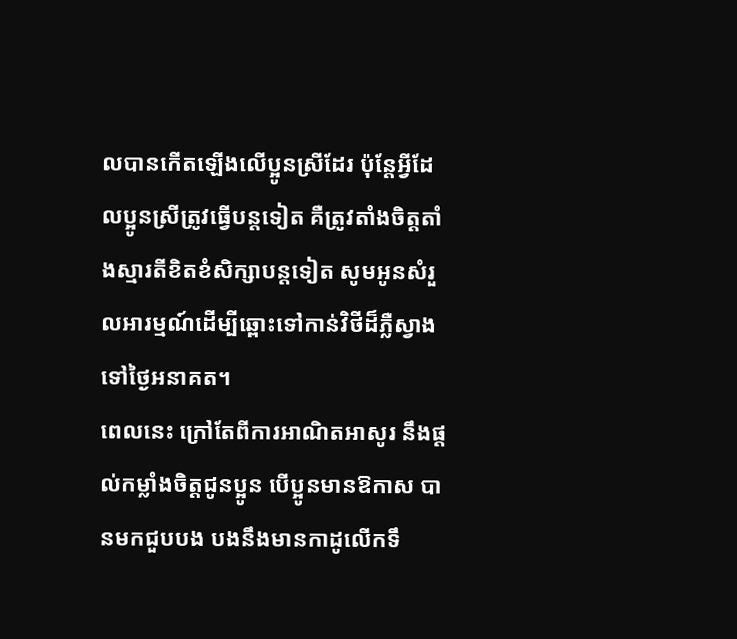លបានកើតឡើងលើប្អូនស្រីដែរ ប៉ុន្តែអ្វីដែលប្អូនស្រីត្រូវធ្វើបន្តទៀត គឺត្រូវតាំងចិត្តតាំងស្មារតីខិតខំសិក្សាបន្តទៀត សូមអូនសំរួលអារម្មណ៍ដើម្បីឆ្ពោះទៅកាន់វិថីដ៏ភ្លឺស្វាងទៅថ្ងៃអនាគត។
ពេលនេះ ក្រៅតែពីការអាណិតអាសូរ នឹងផ្ដល់កម្លាំងចិត្តជូនប្អូន បើប្អូនមានឱកាស បានមកជួបបង បងនឹងមានកាដូលើកទឹ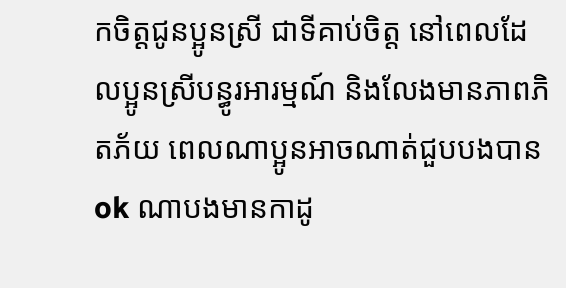កចិត្តជូនប្អូនស្រី ជាទីគាប់ចិត្ត នៅពេលដែលប្អូនស្រីបន្ធូរអារម្មណ៍ និងលែងមានភាពភិតភ័យ ពេលណាប្អូនអាចណាត់ជួបបងបាន ok ណាបងមានកាដូ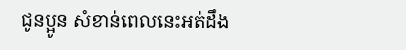ជូនប្អូន សំខាន់ពេលនេះអត់ដឹង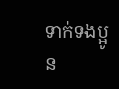ទាក់ទងប្អូន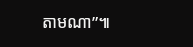តាមណា”៕